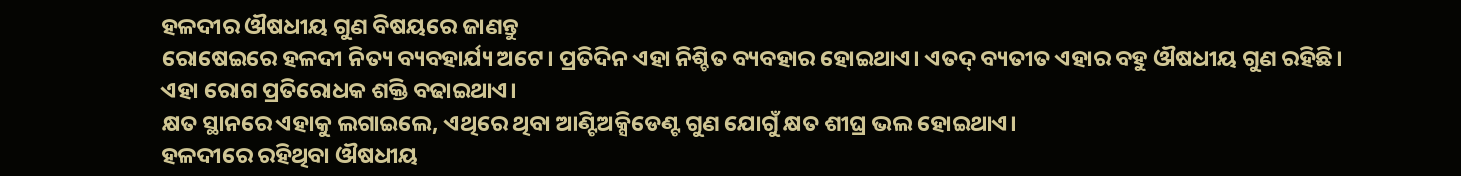ହଳଦୀର ଔଷଧୀୟ ଗୁଣ ବିଷୟରେ ଜାଣନ୍ତୁ
ରୋଷେଇରେ ହଳଦୀ ନିତ୍ୟ ବ୍ୟବହାର୍ଯ୍ୟ ଅଟେ। ପ୍ରତିଦିନ ଏହା ନିଶ୍ଚିତ ବ୍ୟବହାର ହୋଇଥାଏ। ଏତଦ୍ ବ୍ୟତୀତ ଏହାର ବହୁ ଔଷଧୀୟ ଗୁଣ ରହିଛି।
ଏହା ରୋଗ ପ୍ରତିରୋଧକ ଶକ୍ତି ବଢାଇଥାଏ।
କ୍ଷତ ସ୍ଥାନରେ ଏହାକୁ ଲଗାଇଲେ, ଏଥିରେ ଥିବା ଆଣ୍ଟିଅକ୍ସିଡେଣ୍ଟ ଗୁଣ ଯୋଗୁଁ କ୍ଷତ ଶୀଘ୍ର ଭଲ ହୋଇଥାଏ।
ହଳଦୀରେ ରହିଥିବା ଔଷଧୀୟ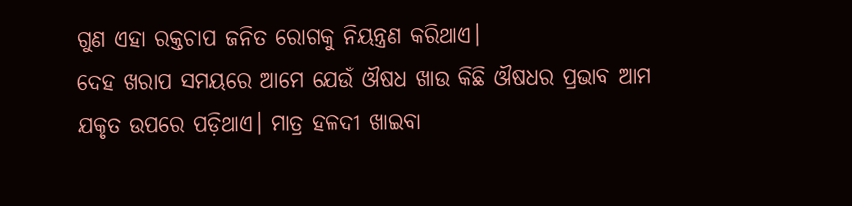ଗୁଣ ଏହା ରକ୍ତଚାପ ଜନିତ ରୋଗକୁ ନିୟନ୍ତ୍ରଣ କରିଥାଏ।
ଦେହ ଖରାପ ସମୟରେ ଆମେ ଯେଉଁ ଔଷଧ ଖାଉ କିଛି ଔଷଧର ପ୍ରଭାବ ଆମ ଯକୃତ ଉପରେ ପଡ଼ିଥାଏ। ମାତ୍ର ହଳଦୀ ଖାଇବା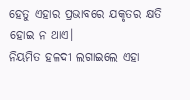ହେତୁ ଏହାର ପ୍ରଭାବରେ ଯକୃତର କ୍ଷତି ହୋଇ ନ ଥାଏ।
ନିୟମିତ ହଳଦୀ ଲଗାଇଲେ ଏହା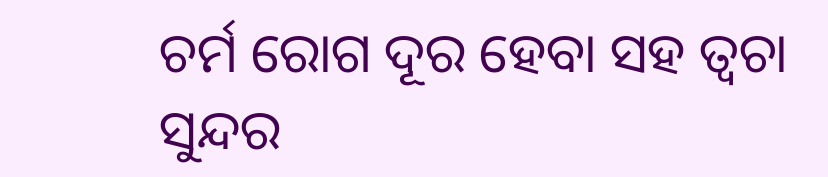ଚର୍ମ ରୋଗ ଦୂର ହେବା ସହ ତ୍ୱଚା ସୁନ୍ଦର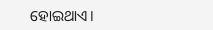ହୋଇଥାଏ।